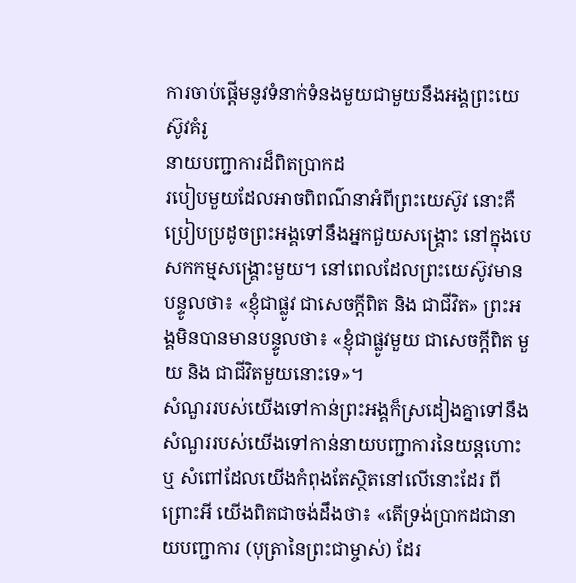ការចាប់ផ្ដើមនូវទំនាក់ទំនងមួយជាមួយនឹងអង្គព្រះយេស៊ូវគំរូ
នាយបញ្ជាការដ៏ពិតប្រាកដ
របៀបមួយដែលអាចពិពណ៌នាអំពីព្រះយេស៊ូវ នោះគឺ ប្រៀបប្រដូចព្រះអង្គទៅនឹងអ្នកជួយសង្រ្គោះ នៅក្នុងបេសកកម្មសង្គ្រោះមួយ។ នៅពេលដែលព្រះយេស៊ូវមានបន្ទូលថា៖ «ខ្ញុំជាផ្លូវ ជាសេចក្ដីពិត និង ជាជីវិត» ព្រះអង្គមិនបានមានបន្ទូលថា៖ «ខ្ញុំជាផ្លូវមួយ ជាសេចក្ដីពិត មួយ និង ជាជីវិតមួយនោះទេ»។
សំណួររបស់យើងទៅកាន់ព្រះអង្គក៏ស្រដៀងគ្នាទៅនឹងសំណួររបស់យើងទៅកាន់នាយបញ្ជាការនៃយន្ដហោះ ឬ សំពៅដែលយើងកំពុងតែស្ថិតនៅលើនោះដែរ ពីព្រោះអី យើងពិតជាចង់ដឹងថា៖ «តើទ្រង់ប្រាកដជានាយបញ្ជាការ (បុត្រានៃព្រះជាម្ចាស់) ដែរ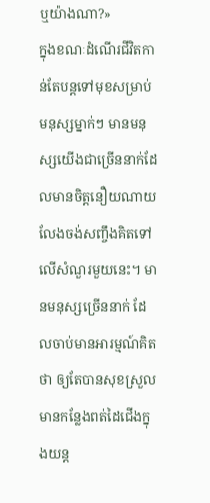ឬយ៉ាងណា?»
ក្នុងខណៈដំណើរជីវិតកាន់តែបន្តទៅមុខសម្រាប់មនុស្សម្នាក់ៗ មានមនុស្សយើងជាច្រើននាក់ដែលមានចិត្ដនឿយណាយ លែងចង់សញ្ចឹងគិតទៅលើសំណួរមួយនេះ។ មានមនុស្សច្រើននាក់ ដែលចាប់មានអារម្មណ៍គិតថា ឲ្យតែបានសុខស្រួល មានកន្លែងពត់ដៃជើងក្នុងយន្ដ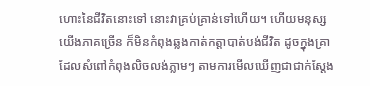ហោះនៃជីវិតនោះទៅ នោះវាគ្រប់គ្រាន់ទៅហើយ។ ហើយមនុស្សយើងភាគច្រើន ក៏មិនកំពុងឆ្លងកាត់កត្តាបាត់បង់ជីវិត ដូចក្នុងគ្រាដែលសំពៅកំពុងលិចលង់ភ្លាមៗ តាមការមើលឃើញជាជាក់ស្ដែង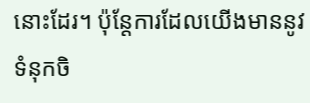នោះដែរ។ ប៉ុន្តែការដែលយើងមាននូវទំនុកចិ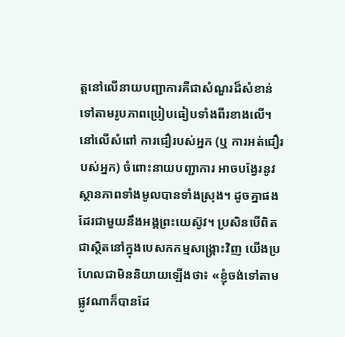ត្ដនៅលើនាយបញ្ជាការគឺជាសំណួរដ៏សំខាន់ ទៅតាមរូបភាពប្រៀបធៀបទាំងពីរខាងលើ។
នៅលើសំពៅ ការជឿរបស់អ្នក (ឬ ការអត់ជឿរបស់អ្នក) ចំពោះនាយបញ្ជាការ អាចបង្វែរនូវស្ថានភាពទាំងមូលបានទាំងស្រុង។ ដូចគ្នាផងដែរជាមួយនឹងអង្គព្រះយេស៊ូវ។ ប្រសិនបើពិតជាស្ថិតនៅក្នុងបេសកកម្មសង្គ្រោះវិញ យើងប្រហែលជាមិននិយាយឡើងថា៖ «ខ្ញុំចង់ទៅតាមផ្លូវណាក៏បានដែ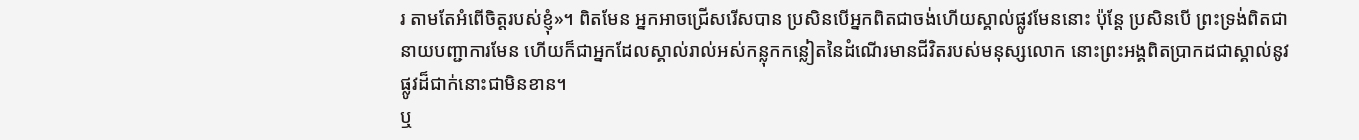រ តាមតែអំពើចិត្ដរបស់ខ្ញុំ»។ ពិតមែន អ្នកអាចជ្រើសរើសបាន ប្រសិនបើអ្នកពិតជាចង់ហើយស្គាល់ផ្លូវមែននោះ ប៉ុន្តែ ប្រសិនបើ ព្រះទ្រង់ពិតជានាយបញ្ជាការមែន ហើយក៏ជាអ្នកដែលស្គាល់រាល់អស់កន្លុកកន្លៀតនៃដំណើរមានជីវិតរបស់មនុស្សលោក នោះព្រះអង្គពិតប្រាកដជាស្គាល់នូវផ្លូវដ៏ជាក់នោះជាមិនខាន។
ឬ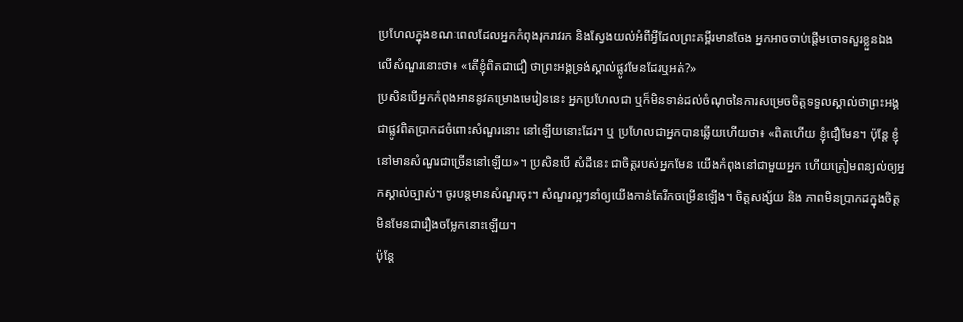ប្រហែលក្នុងខណៈពេលដែលអ្នកកំពុងរុករាវរក និងស្វែងយល់អំពីអ្វីដែលព្រះគម្ពីរមានចែង អ្នកអាចចាប់ផ្ដើមចោទសួរខ្លួនឯងលើសំណួរនោះថា៖ «តើខ្ញុំពិតជាជឿ ថាព្រះអង្គទ្រង់ស្គាល់ផ្លូវមែនដែរឬអត់?»
ប្រសិនបើអ្នកកំពុងអាននូវគម្រោងមេរៀននេះ អ្នកប្រហែលជា ឬក៏មិនទាន់ដល់ចំណុចនៃការសម្រេចចិត្ដទទួលស្គាល់ថាព្រះអង្គជាផ្លូវពិតប្រាកដចំពោះសំណួរនោះ នៅឡើយនោះដែរ។ ឬ ប្រហែលជាអ្នកបានឆ្លើយហើយថា៖ «ពិតហើយ ខ្ញុំជឿមែន។ ប៉ុន្តែ ខ្ញុំនៅមានសំណួរជាច្រើននៅឡើយ»។ ប្រសិនបើ សំដីនេះ ជាចិត្ដរបស់អ្នកមែន យើងកំពុងនៅជាមួយអ្នក ហើយត្រៀមពន្យល់ឲ្យអ្នកស្គាល់ច្បាស់។ ចូរបន្តមានសំណួរចុះ។ សំណួរល្អៗនាំឲ្យយើងកាន់តែរីកចម្រើនឡើង។ ចិត្ដសង្ស័យ និង ភាពមិនប្រាកដក្នុងចិត្ដ មិនមែនជារឿងចម្លែកនោះឡើយ។
ប៉ុន្តែ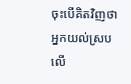ចុះបើគិតវិញថា អ្នកយល់ស្របលើ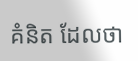គំនិត ដែលថា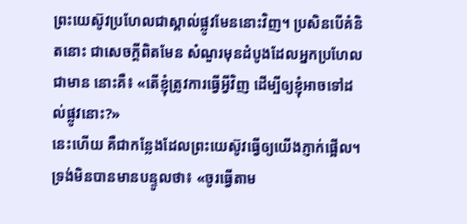ព្រះយេស៊ូវប្រហែលជាស្គាល់ផ្លូវមែននោះវិញ។ ប្រសិនបើគំនិតនោះ ជាសេចក្ដីពិតមែន សំណួរមុនដំបូងដែលអ្នកប្រហែលជាមាន នោះគឺ៖ «តើខ្ញុំត្រូវការធ្វើអ្វីវិញ ដើម្បីឲ្យខ្ញុំអាចទៅដល់ផ្លូវនោះ?»
នេះហើយ គឺជាកន្លែងដែលព្រះយេស៊ូវធ្វើឲ្យយើងភ្ញាក់ផ្អើល។ ទ្រង់មិនបានមានបន្ទូលថា៖ «ចូរធ្វើតាម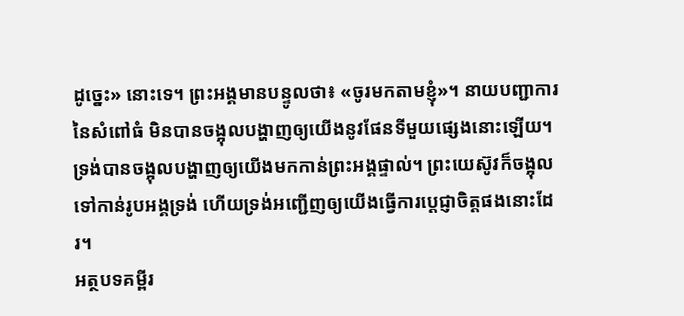ដូច្នេះ» នោះទេ។ ព្រះអង្គមានបន្ទូលថា៖ «ចូរមកតាមខ្ញុំ»។ នាយបញ្ជាការនៃសំពៅធំ មិនបានចង្អុលបង្ហាញឲ្យយើងនូវផែនទីមួយផ្សេងនោះឡើយ។ ទ្រង់បានចង្អុលបង្ហាញឲ្យយើងមកកាន់ព្រះអង្គផ្ទាល់។ ព្រះយេស៊ូវក៏ចង្អុលទៅកាន់រូបអង្គទ្រង់ ហើយទ្រង់អញ្ជើញឲ្យយើងធ្វើការប្ដេជ្ញាចិត្ដផងនោះដែរ។
អត្ថបទគម្ពីរ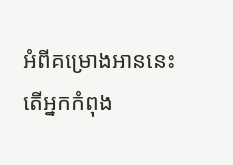អំពីគម្រោងអាននេះ
តើអ្នកកំពុង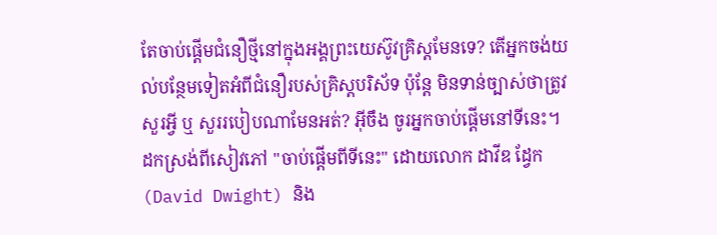តែចាប់ផ្ដើមជំនឿថ្មីនៅក្នុងអង្គព្រះយេស៊ូវគ្រិស្ដមែនទេ? តើអ្នកចង់យល់បន្ថែមទៀតអំពីជំនឿរបស់គ្រិស្ដបរិស័ទ ប៉ុន្តែ មិនទាន់ច្បាស់ថាត្រូវសួរអ្វី ឬ សួររបៀបណាមែនអត់? អ៊ីចឹង ចូរអ្នកចាប់ផ្ដើមនៅទីនេះ។ ដកស្រង់ពីសៀវភៅ "ចាប់ផ្ដើមពីទីនេះ" ដោយលោក ដាវីឌ ដ្វែក (David Dwight) និង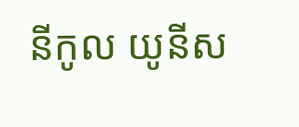នីកូល យូនីស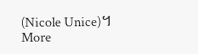(Nicole Unice)។
More